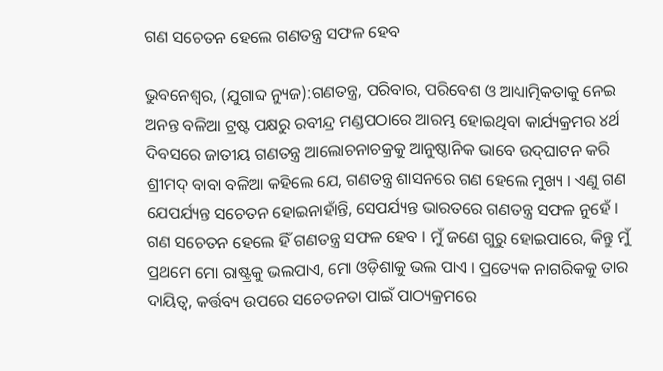ଗଣ ସଚେତନ ହେଲେ ଗଣତନ୍ତ୍ର ସଫଳ ହେବ

ଭୁବନେଶ୍ୱର, (ଯୁଗାବ୍ଦ ନ୍ୟୁଜ):ଗଣତନ୍ତ୍ର, ପରିବାର, ପରିବେଶ ଓ ଆଧ୍ୟାତ୍ମିକତାକୁ ନେଇ ଅନନ୍ତ ବଳିଆ ଟ୍ରଷ୍ଟ ପକ୍ଷରୁ ରବୀନ୍ଦ୍ର ମଣ୍ଡପଠାରେ ଆରମ୍ଭ ହୋଇଥିବା କାର୍ଯ୍ୟକ୍ରମର ୪ର୍ଥ ଦିବସରେ ଜାତୀୟ ଗଣତନ୍ତ୍ର ଆଲୋଚନାଚକ୍ରକୁ ଆନୁଷ୍ଠାନିକ ଭାବେ ଉଦ୍‌ଘାଟନ କରି ଶ୍ରୀମଦ୍ ବାବା ବଳିଆ କହିଲେ ଯେ, ଗଣତନ୍ତ୍ର ଶାସନରେ ଗଣ ହେଲେ ମୁଖ୍ୟ । ଏଣୁ ଗଣ ଯେପର୍ଯ୍ୟନ୍ତ ସଚେତନ ହୋଇନାହାଁନ୍ତି, ସେପର୍ଯ୍ୟନ୍ତ ଭାରତରେ ଗଣତନ୍ତ୍ର ସଫଳ ନୁହେଁ । ଗଣ ସଚେତନ ହେଲେ ହିଁ ଗଣତନ୍ତ୍ର ସଫଳ ହେବ । ମୁଁ ଜଣେ ଗୁରୁ ହୋଇପାରେ, କିନ୍ତୁ ମୁଁ ପ୍ରଥମେ ମୋ ରାଷ୍ଟ୍ରକୁ ଭଲପାଏ, ମୋ ଓଡ଼ିଶାକୁ ଭଲ ପାଏ । ପ୍ରତ୍ୟେକ ନାଗରିକକୁ ତାର ଦାୟିତ୍ୱ, କର୍ତ୍ତବ୍ୟ ଉପରେ ସଚେତନତା ପାଇଁ ପାଠ୍ୟକ୍ରମରେ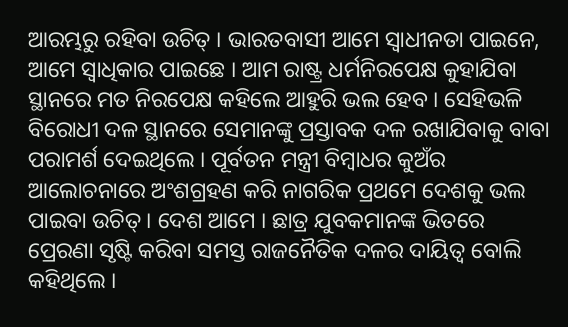ଆରମ୍ଭରୁ ରହିବା ଉଚିତ୍ । ଭାରତବାସୀ ଆମେ ସ୍ୱାଧୀନତା ପାଇନେ, ଆମେ ସ୍ୱାଧିକାର ପାଇଛେ । ଆମ ରାଷ୍ଟ୍ର ଧର୍ମନିରପେକ୍ଷ କୁହାଯିବା ସ୍ଥାନରେ ମତ ନିରପେକ୍ଷ କହିଲେ ଆହୁରି ଭଲ ହେବ । ସେହିଭଳି ବିରୋଧୀ ଦଳ ସ୍ଥାନରେ ସେମାନଙ୍କୁ ପ୍ରସ୍ତାବକ ଦଳ ରଖାଯିବାକୁ ବାବା ପରାମର୍ଶ ଦେଇଥିଲେ । ପୂର୍ବତନ ମନ୍ତ୍ରୀ ବିମ୍ବାଧର କୁଅଁର ଆଲୋଚନାରେ ଅଂଶଗ୍ରହଣ କରି ନାଗରିକ ପ୍ରଥମେ ଦେଶକୁ ଭଲ ପାଇବା ଉଚିତ୍ । ଦେଶ ଆମେ । ଛାତ୍ର ଯୁବକମାନଙ୍କ ଭିତରେ ପ୍ରେରଣା ସୃଷ୍ଟି କରିବା ସମସ୍ତ ରାଜନୈତିକ ଦଳର ଦାୟିତ୍ୱ ବୋଲି କହିଥିଲେ ।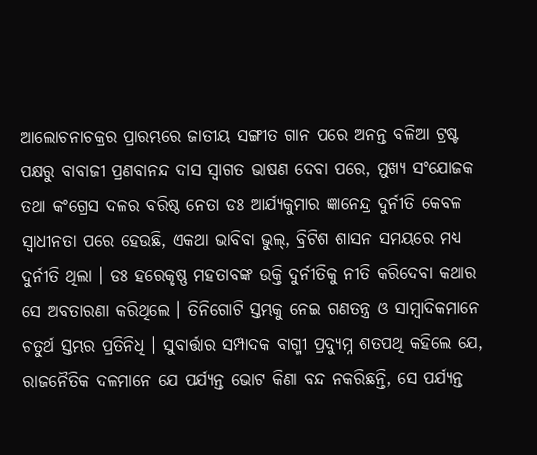ଆଲୋଚନାଚକ୍ରର ପ୍ରାରମ୍ଭରେ ଜାତୀୟ ସଙ୍ଗୀତ ଗାନ ପରେ ଅନନ୍ତ ବଳିଆ ଟ୍ରଷ୍ଟ ପକ୍ଷରୁ ବାବାଜୀ ପ୍ରଣବାନନ୍ଦ ଦାସ ସ୍ୱାଗତ ଭାଷଣ ଦେବା ପରେ, ମୁଖ୍ୟ ସଂଯୋଜକ ତଥା କଂଗ୍ରେସ ଦଳର ବରିଷ୍ଠ ନେତା ଡଃ ଆର୍ଯ୍ୟକୁମାର ଜ୍ଞାନେନ୍ଦ୍ର ଦୁର୍ନୀତି କେବଳ ସ୍ୱାଧୀନତା ପରେ ହେଉଛି, ଏକଥା ଭାବିବା ଭୁଲ୍‌, ବ୍ରିଟିଶ ଶାସନ ସମୟରେ ମଧ୍ୟ ଦୁର୍ନୀତି ଥିଲା । ଡଃ ହରେକୃଷ୍ଣ ମହତାବଙ୍କ ଉକ୍ତି ଦୁର୍ନୀତିକୁ ନୀତି କରିଦେବା କଥାର ସେ ଅବତାରଣା କରିଥିଲେ । ତିନିଗୋଟି ସ୍ତମ୍ଭକୁ ନେଇ ଗଣତନ୍ତ୍ର ଓ ସାମ୍ବାଦିକମାନେ ଚତୁର୍ଥ ସ୍ତମ୍ଭର ପ୍ରତିନିଧି । ସୁବାର୍ତ୍ତାର ସମ୍ପାଦକ ବାଗ୍ମୀ ପ୍ରଦ୍ୟୁମ୍ନ ଶତପଥି କହିଲେ ଯେ, ରାଜନୈତିକ ଦଳମାନେ ଯେ ପର୍ଯ୍ୟନ୍ତ ଭୋଟ କିଣା ବନ୍ଦ ନକରିଛନ୍ତି, ସେ ପର୍ଯ୍ୟନ୍ତ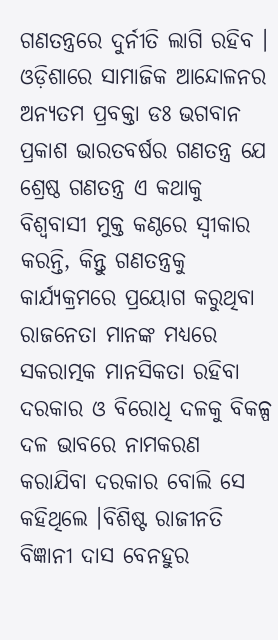ଗଣତନ୍ତ୍ରରେ ଦୁର୍ନୀତି ଲାଗି ରହିବ । ଓଡ଼ିଶାରେ ସାମାଜିକ ଆନ୍ଦୋଳନର ଅନ୍ୟତମ ପ୍ରବକ୍ତା ଡଃ ଭଗବାନ ପ୍ରକାଶ ଭାରତବର୍ଷର ଗଣତନ୍ତ୍ର ଯେ ଶ୍ରେଷ୍ଠ ଗଣତନ୍ତ୍ର ଏ କଥାକୁ ବିଶ୍ୱବାସୀ ମୁକ୍ତ କଣ୍ଠରେ ସ୍ୱୀକାର କରନ୍ତି, କିନ୍ତୁ ଗଣତନ୍ତ୍ରକୁ କାର୍ଯ୍ୟକ୍ରମରେ ପ୍ରୟୋଗ କରୁଥିବା ରାଜନେତା ମାନଙ୍କ ମଧ୍ୟରେ ସକରାତ୍ମକ ମାନସିକତା ରହିବା ଦରକାର ଓ ବିରୋଧି ଦଳକୁ ବିକଳ୍ପ ଦଳ ଭାବରେ ନାମକରଣ କରାଯିବା ଦରକାର ବୋଲି ସେ କହିଥିଲେ ।ବିଶିଷ୍ଟ ରାଜୀନତି ବିଜ୍ଞାନୀ ଦାସ ବେନହୁର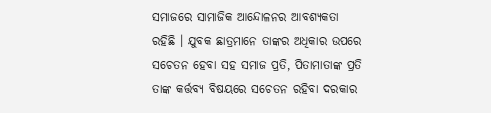ସମାଜରେ ସାମାଜିକ ଆନ୍ଦୋଳନର ଆବଶ୍ୟକତା ରହିଛି । ଯୁବକ ଛାତ୍ରମାନେ ତାଙ୍କର ଅଧିକାର ଉପରେ ସଚେତନ ହେବା ସହ ସମାଜ ପ୍ରତି, ପିତାମାତାଙ୍କ ପ୍ରତି ତାଙ୍କ କର୍ତ୍ତବ୍ୟ ବିଷୟରେ ସଚେତନ ରହିବା ଦରକାର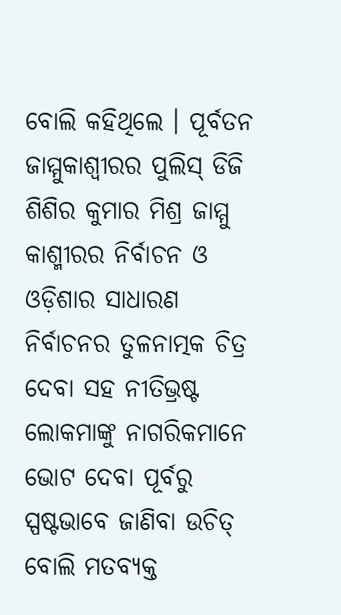ବୋଲି କହିଥିଲେ । ପୂର୍ବତନ ଜାମ୍ମୁକାଶ୍ୱୀରର ପୁଲିସ୍ ଡିଜି ଶିଶିର କୁମାର ମିଶ୍ର ଜାମ୍ମୁ କାଶ୍ମୀରର ନିର୍ବାଚନ ଓ ଓଡ଼ିଶାର ସାଧାରଣ ନିର୍ବାଚନର ତୁଳନାତ୍ମକ ଚିତ୍ର ଦେବା ସହ ନୀତିଭ୍ରଷ୍ଟ ଲୋକମାଙ୍କୁ ନାଗରିକମାନେ ଭୋଟ ଦେବା ପୂର୍ବରୁ ସ୍ପଷ୍ଟଭାବେ ଜାଣିବା ଉଚିତ୍ ବୋଲି ମତବ୍ୟକ୍ତ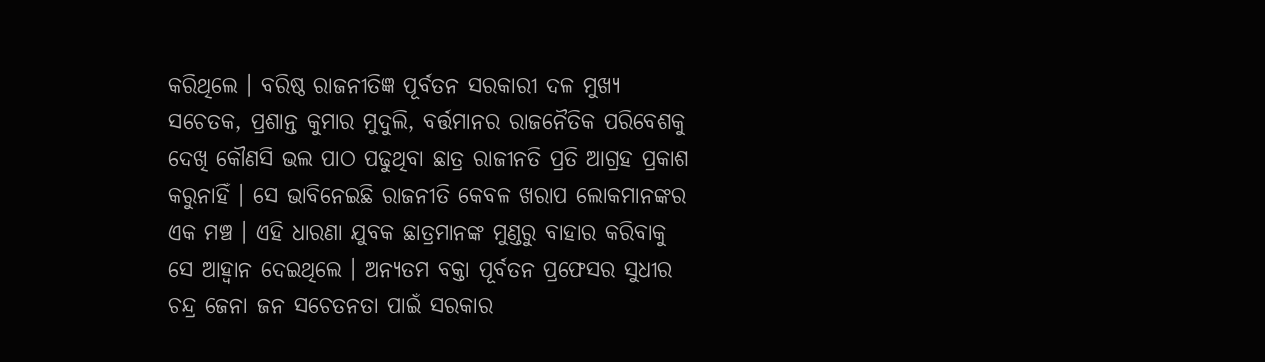କରିଥିଲେ । ବରିଷ୍ଠ ରାଜନୀତିଜ୍ଞ ପୂର୍ବତନ ସରକାରୀ ଦଳ ମୁଖ୍ୟ ସଚେତକ, ପ୍ରଶାନ୍ତ କୁମାର ମୁଦୁଲି, ବର୍ତ୍ତମାନର ରାଜନୈତିକ ପରିବେଶକୁ ଦେଖି କୌଣସି ଭଲ ପାଠ ପଢୁଥିବା ଛାତ୍ର ରାଜୀନତି ପ୍ରତି ଆଗ୍ରହ ପ୍ରକାଶ କରୁନାହିଁ । ସେ ଭାବିନେଇଛି ରାଜନୀତି କେବଳ ଖରାପ ଲୋକମାନଙ୍କର ଏକ ମଞ୍ଚ । ଏହି ଧାରଣା ଯୁବକ ଛାତ୍ରମାନଙ୍କ ମୁଣ୍ଡରୁ ବାହାର କରିବାକୁ ସେ ଆହ୍ୱାନ ଦେଇଥିଲେ । ଅନ୍ୟତମ ବକ୍ତା ପୂର୍ବତନ ପ୍ରଫେସର ସୁଧୀର ଚନ୍ଦ୍ର ଜେନା ଜନ ସଚେତନତା ପାଇଁ ସରକାର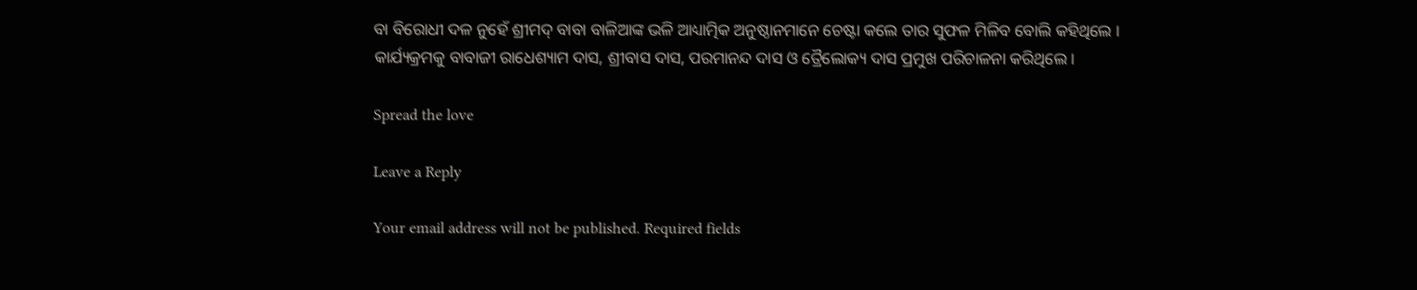ବା ବିରୋଧୀ ଦଳ ନୁହେଁ ଶ୍ରୀମଦ୍ ବାବା ବାଳିଆଙ୍କ ଭଳି ଆଧ୍ୟାତ୍ମିକ ଅନୁଷ୍ଠାନମାନେ ଚେଷ୍ଟା କଲେ ତାର ସୁଫଳ ମିଳିବ ବୋଲି କହିଥିଲେ । କାର୍ଯ୍ୟକ୍ରମକୁ ବାବାଜୀ ରାଧେଶ୍ୟାମ ଦାସ, ଶ୍ରୀବାସ ଦାସ, ପରମାନନ୍ଦ ଦାସ ଓ ତ୍ରୈଲୋକ୍ୟ ଦାସ ପ୍ରମୁଖ ପରିଚାଳନା କରିଥିଲେ ।

Spread the love

Leave a Reply

Your email address will not be published. Required fields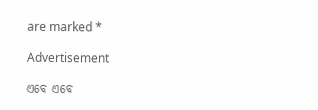are marked *

Advertisement

ଏବେ ଏବେ